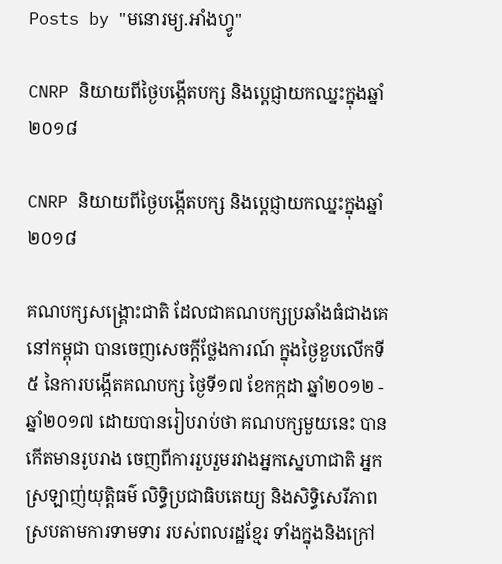Posts by "មនោរម្យ.អាំងហ្វូ"

CNRP និយាយពីថ្ងៃបង្កើតបក្ស និងប្ដេជ្ញាយកឈ្នះក្នុងឆ្នាំ២០១៨

CNRP និយាយពីថ្ងៃបង្កើតបក្ស និងប្ដេជ្ញាយកឈ្នះក្នុងឆ្នាំ២០១៨

គណបក្សសង្គ្រោះជាតិ ដែលជាគណបក្សប្រឆាំងធំជាងគេនៅកម្ពុជា បានចេញសេចក្ដីថ្លែងការណ៍ ក្នុងថ្ងៃខួបលើកទី៥ នៃការបង្កើតគណបក្ស ថ្ងៃទី១៧ ខែកក្កដា ឆ្នាំ២០១២ - ឆ្នាំ២០១៧ ដោយបានរៀបរាប់ថា គណបក្សមួយនេះ បានកើតមានរូបរាង ចេញពីការរួបរួមរវាងអ្នកស្នេហាជាតិ អ្នកស្រឡាញ់យុត្តិធម៌ លិទ្ធិប្រជាធិបតេយ្យ និងសិទ្ធិសេរីភាព ស្របតាមការទាមទារ របស់ពលរដ្ឋខ្មែរ ទាំងក្នុងនិងក្រៅ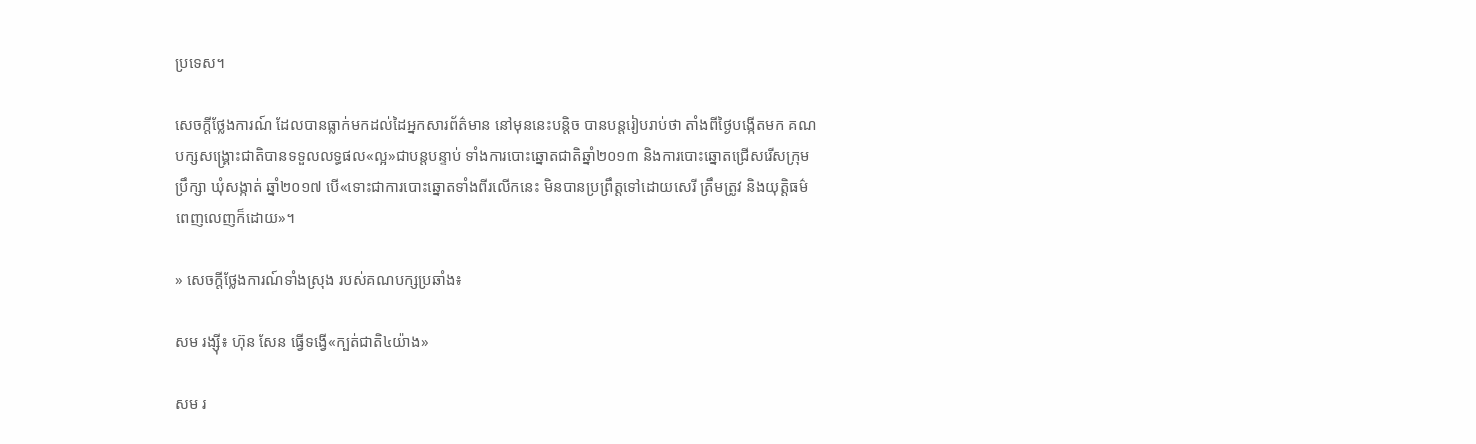ប្រទេស។

សេចក្ដីថ្លែងការណ៍ ដែលបានធ្លាក់មកដល់ដៃអ្នកសារព័ត៌មាន នៅមុននេះបន្តិច បានបន្តរៀបរាប់ថា តាំងពីថ្ងៃបង្កើតមក គណបក្សសង្គ្រោះជាតិបានទទួលលទ្ធផល«ល្អ»ជាបន្តបន្ទាប់ ទាំងការបោះឆ្នោតជាតិឆ្នាំ២០១៣ និងការបោះឆ្នោតជ្រើសរើសក្រុមប្រឹក្សា ឃុំសង្កាត់ ឆ្នាំ២០១៧ បើ«ទោះជាការបោះឆ្នោតទាំងពីរលើកនេះ មិនបានប្រព្រឹត្តទៅដោយសេរី ត្រឹមត្រូវ និងយុត្តិធម៌ពេញលេញក៏ដោយ»។

» សេចក្ដីថ្លែងការណ៍ទាំងស្រុង របស់គណបក្សប្រឆាំង៖

សម រង្ស៊ី៖ ហ៊ុន សែន ធ្វើទង្វើ«ក្បត់ជាតិ៤យ៉ាង»

សម រ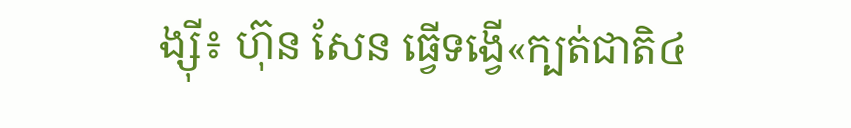ង្ស៊ី៖ ហ៊ុន សែន ធ្វើទង្វើ«ក្បត់ជាតិ៤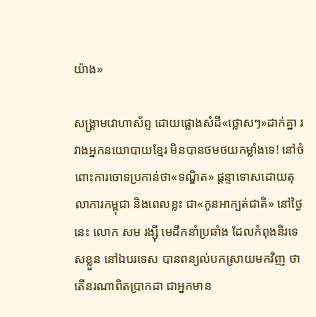យ៉ាង»

សង្គ្រាមវោហាស័ព្ទ ដោយផ្លោងសំដី«ថ្លោសៗ»ដាក់គ្នា រវាងអ្នកនយោបាយខ្មែរ មិនបានថមថយកម្លាំងទេ! នៅចំពោះការចោទប្រកាន់ថា«ទណ្ឌិត» ផ្ដន្ទាទោសដោយតុលាការកម្ពុជា និងពេលខ្លះ ជា«កូនអាក្បត់ជាតិ» នៅថ្ងៃនេះ លោក សម រង្ស៊ី មេដឹកនាំប្រឆាំង ដែលកំពុងនិរទេសខ្លួន នៅឯបរទេស បានពន្យល់បកស្រាយមកវិញ ថាតើនរណាពិតប្រាកដា ជាអ្នកមាន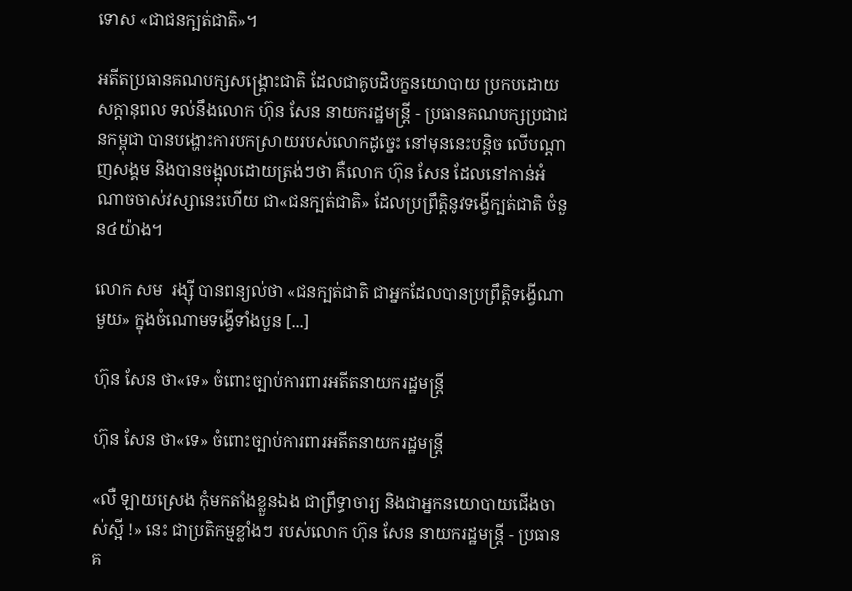ទោស «ជាជនក្បត់ជាតិ»។

អតីតប្រធានគណបក្សសង្គ្រោះជាតិ ដែលជាគូបដិបក្ខនយោបាយ ប្រកបដោយសក្ដានុពល ទល់នឹងលោក ហ៊ុន សែន នាយករដ្ឋមន្ត្រី - ប្រធានគណបក្សប្រជាជនកម្ពុជា បានបង្ហោះការបកស្រាយរបស់លោកដូច្នេះ នៅមុននេះបន្តិច លើបណ្ដាញសង្គម និងបានចង្អុលដោយត្រង់ៗថា គឺលោក ហ៊ុន សែន ដែលនៅកាន់អំណាចចាស់វស្សានេះហើយ ជា«ជនក្បត់ជាតិ» ដែលប្រព្រឹត្តិនូវទង្វើក្បត់ជាតិ ចំនួន៤យ៉ាង។

លោក សម  រង្ស៊ី បានពន្យល់ថា «ជនក្បត់ជាតិ ជាអ្នកដែលបានប្រព្រឹត្តិទង្វើណាមួយ» ក្នុងចំណោមទង្វើទាំងបួន [...]

ហ៊ុន សែន ថា«ទេ» ចំពោះច្បាប់ការពារអតីតនាយករដ្ឋមន្ត្រី

ហ៊ុន សែន ថា«ទេ» ចំពោះច្បាប់ការពារអតីតនាយករដ្ឋមន្ត្រី

«លឺ ឡាយស្រេង កុំមកតាំងខ្លួនឯង ជាព្រឹទ្ធាចារ្យ និងជាអ្នកនយោបាយជើងចាស់ស្អី !» នេះ ជាប្រតិកម្មខ្លាំងៗ របស់លោក ហ៊ុន សែន នាយករដ្ឋមន្ត្រី - ប្រធានគ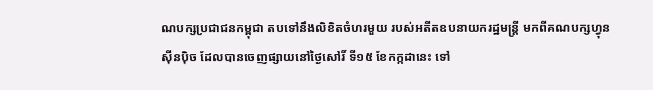ណបក្សប្រជាជនកម្ពុជា តបទៅនឹងលិខិតចំហរមួយ របស់អតីតឧបនាយករដ្ឋមន្ត្រី មកពីគណបក្សហ្វុនស៊ីនប៉ិច ដែលបានចេញផ្សាយនៅថ្ងៃសៅរិ៍ ទី១៥ ខែកក្កដានេះ ទៅ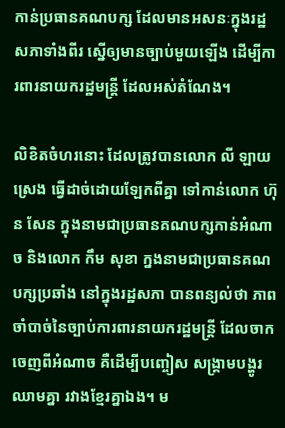កាន់ប្រធានគណបក្ស ដែលមានអសនៈក្នុងរដ្ឋសភាទាំងពីរ ស្នើឲ្យមានច្បាប់មួយឡើង ដើម្បីការពារនាយករដ្ឋមន្ត្រី ដែលអស់តំណែង។

លិខិតចំហរនោះ ដែលត្រូវបានលោក លី ឡាយស្រេង ធ្វើដាច់ដោយឡែកពីគ្នា ទៅកាន់លោក ហ៊ុន សែន ក្នុងនាមជាប្រធានគណបក្សកាន់អំណាច និងលោក កឹម សុខា ក្នងនាមជាប្រធានគណបក្សប្រឆាំង នៅក្នុងរដ្ឋសភា បានពន្យល់ថា ភាពចាំបាច់នៃច្បាប់ការពារនាយករដ្ឋមន្ត្រី ដែលចាកចេញពីអំណាច គឺដើម្បីបញ្ចៀស សង្គ្រាមបង្ហូរឈាមគ្នា រវាងខ្មែរគ្នាឯង។ ម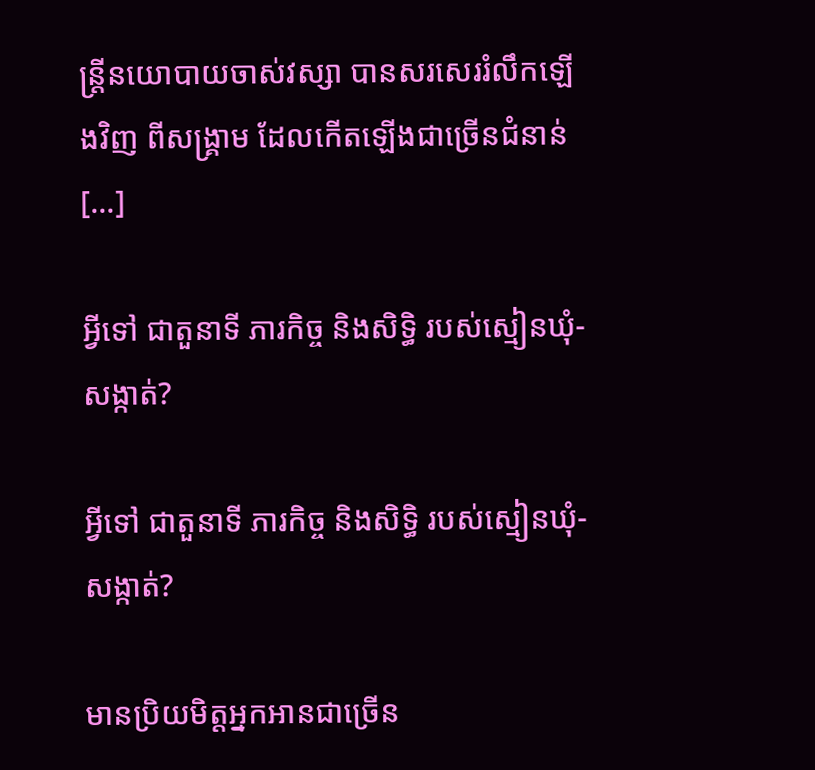ន្ត្រីនយោបាយចាស់វស្សា បានសរសេររំលឹកឡើងវិញ ពីសង្គ្រាម ដែលកើតឡើងជាច្រើនជំនាន់ [...]

អ្វីទៅ ជាតួនាទី ភារកិច្ច និងសិទ្ធិ របស់ស្មៀនឃុំ-សង្កាត់?

អ្វីទៅ ជាតួនាទី ភារកិច្ច និងសិទ្ធិ របស់ស្មៀនឃុំ-សង្កាត់?

មានប្រិយមិត្តអ្នកអានជាច្រើន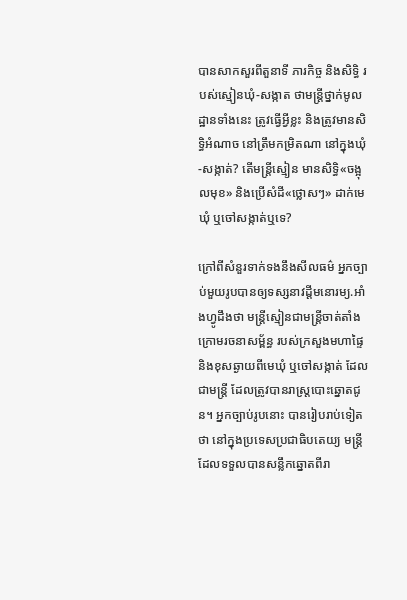បានសាកសួរពីតួនាទី ភារកិច្ច និងសិទ្ធិ របស់ស្មៀនឃុំ-សង្កាត ថាមន្ត្រីថ្នាក់មូលដ្ឋានទាំងនេះ ត្រូវធ្វើអ្វីខ្លះ និងត្រូវមានសិទ្ធិអំណាច នៅត្រឹមកម្រិតណា នៅក្នុងឃុំ-សង្កាត់? តើមន្ត្រីស្មៀន មានសិទ្ធិ«ចង្អុលមុខ» និងប្រើសំដី«ថ្លោសៗ» ដាក់មេឃុំ ឬចៅសង្កាត់ឬទេ?

ក្រៅពីសំនួរទាក់ទងនឹងសីលធម៌ អ្នកច្បាប់មួយរូបបានឲ្យទស្សនាវដ្ដីមនោរម្យ.អាំងហ្វូដឹងថា មន្ត្រីស្មៀនជាមន្ត្រីចាត់តាំង ក្រោមរចនាសម្ព័ន្ធ របស់ក្រសួងមហាផ្ទៃ និងខុសឆ្ងាយពីមេឃុំ ឬចៅសង្កាត់ ដែលជាមន្ត្រី ដែលត្រូវបានរាស្ត្របោះឆ្នោតជូន។ អ្នកច្បាប់រូបនោះ បានរៀបរាប់ទៀតថា នៅក្នុងប្រទេសប្រជាធិបតេយ្យ មន្ត្រីដែលទទួលបានសន្លឹកឆ្នោតពីរា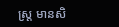ស្ត្រ មានសិ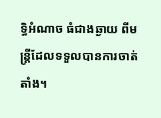ទ្ធិអំណាច ធំជាងឆ្ងាយ ពីមន្ត្រីដែលទទួលបានការចាត់តាំង។